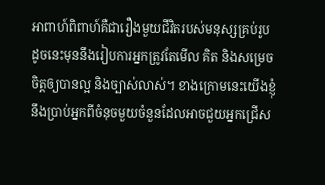អាពាហ៍ពិពាហ៍គឺជារឿងមួយជីវិតរបស់មនុស្សគ្រប់រូប ដូចនេះមុននឹងរៀបការអ្នកត្រូវតែមើល គិត និងសម្រេចចិត្តឲ្យបានល្អ និងច្បាស់លាស់។ ខាងក្រោមនេះយើងខ្ញុំនឹងប្រាប់អ្នកពីចំនុចមួយចំនួនដែលអាចជួយអ្នកជ្រើស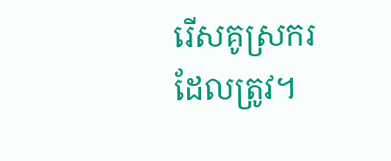រើសគូស្រករដែលត្រូវ។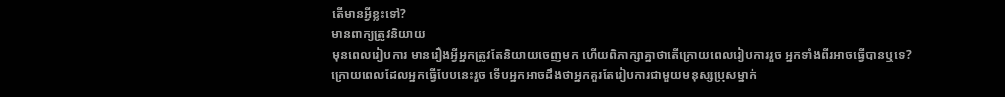តើមានអ្វីខ្លះទៅ?
មានពាក្យត្រូវនិយាយ
មុនពេលរៀបការ មានរឿងអ្វីអ្នកត្រូវតែនិយាយចេញមក ហើយពិភាក្សាគ្នាថាតើក្រោយពេលរៀបការរួច អ្នកទាំងពីរអាចធ្វើបានឬទេ? ក្រោយពេលដែលអ្នកធ្វើបែបនេះរួច ទើបអ្នកអាចដឹងថាអ្នកគួរតែរៀបការជាមួយមនុស្សប្រុសម្នាក់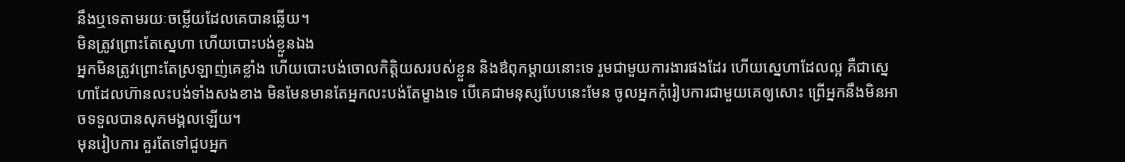នឹងឬទេតាមរយៈចម្លើយដែលគេបានឆ្លើយ។
មិនត្រូវព្រោះតែស្នេហា ហើយបោះបង់ខ្លួនឯង
អ្នកមិនត្រូវព្រោះតែស្រឡាញ់គេខ្លាំង ហើយបោះបង់ចោលកិតិ្តយសរបស់ខ្លួន និងឳពុកម្តាយនោះទេ រួមជាមួយការងារផងដែរ ហើយស្នេហាដែលល្អ គឺជាស្នេហាដែលហ៊ានលះបង់ទាំងសងខាង មិនមែនមានតែអ្នកលះបង់តែម្ខាងទេ បើគេជាមនុស្សបែបនេះមែន ចូលអ្នកកុំរៀបការជាមួយគេឲ្យសោះ ព្រើអ្នកនឹងមិនអាចទទួលបានសុភមង្គលឡើយ។
មុនរៀបការ គួរតែទៅជួបអ្នក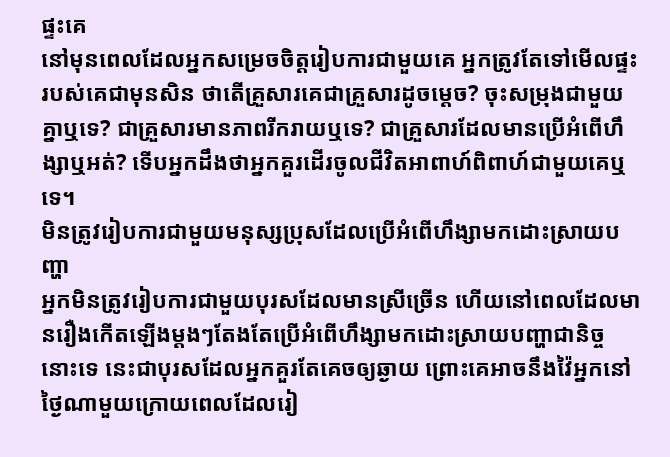ផ្ទះគេ
នៅមុនពេលដែលអ្នកសម្រេចចិត្តរៀបការជាមួយគេ អ្នកត្រូវតែទៅមើលផ្ទះរបស់គេជាមុនសិន ថាតើគ្រួសារគេជាគ្រួសារដូចម្តេច? ចុះសម្រុងជាមួយគ្នាឬទេ? ជាគ្រួសារមានភាពរីករាយឬទេ? ជាគ្រួសារដែលមានប្រើអំពើហឹង្សាឬអត់? ទើបអ្នកដឹងថាអ្នកគួរដើរចូលជីវិតអាពាហ៍ពិពាហ៍ជាមួយគេឬទេ។
មិនត្រូវរៀបការជាមួយមនុស្សប្រុសដែលប្រើអំពើហឹង្សាមកដោះស្រាយបញ្ហា
អ្នកមិនត្រូវរៀបការជាមួយបុរសដែលមានស្រីច្រើន ហើយនៅពេលដែលមានរឿងកើតឡើងម្តងៗតែងតែប្រើអំពើហឹង្សាមកដោះស្រាយបញ្ហាជានិច្ចនោះទេ នេះជាបុរសដែលអ្នកគួរតែគេចឲ្យឆ្ងាយ ព្រោះគេអាចនឹងវ៉ៃអ្នកនៅថ្ងៃណាមួយក្រោយពេលដែលរៀ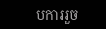បការរួច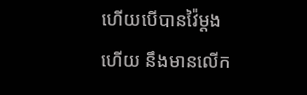ហើយបើបានវ៉ៃម្តងហើយ នឹងមានលើក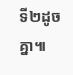ទី២ដូចគ្នា៕